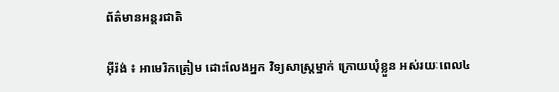ព័ត៌មានអន្តរជាតិ

អ៊ីរ៉ង់ ៖ អាមេរិកត្រៀម ដោះលែងអ្នក វិទ្យសាស្ត្រម្នាក់ ក្រោយឃុំខ្លួន អស់រយៈពេល៤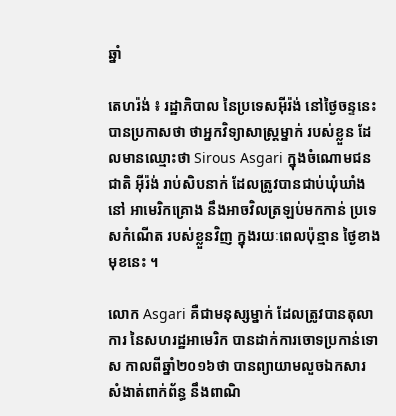ឆ្នាំ

តេហរ៉ង់ ៖ រដ្ឋាភិបាល នៃប្រទេសអ៊ីរ៉ង់ នៅថ្ងៃចន្ទនេះបានប្រកាសថា ថាអ្នកវិទ្យាសាស្ត្រម្នាក់ របស់ខ្លួន ដែលមានឈ្មោះថា Sirous Asgari ក្នុងចំណោមជនជាតិ អ៊ីរ៉ង់ រាប់សិបនាក់ ដែលត្រូវបានជាប់ឃុំឃាំងនៅ អាមេរិកគ្រោង នឹងអាចវិលត្រឡប់មកកាន់ ប្រទេសកំណើត របស់ខ្លួនវិញ ក្នុងរយៈពេលប៉ុន្មាន ថ្ងៃខាងមុខនេះ ។

លោក Asgari គឺជាមនុស្សម្នាក់ ដែលត្រូវបានតុលាការ នៃសហរដ្ឋអាមេរិក បានដាក់ការចោទប្រកាន់ទោស កាលពីឆ្នាំ២០១៦ថា បានព្យាយាមលួចឯកសារ សំងាត់ពាក់ព័ន្ធ នឹងពាណិ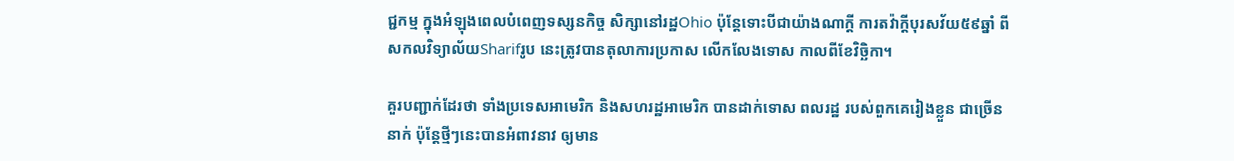ជ្ជកម្ម ក្នុងអំឡុងពេលបំពេញទស្សនកិច្ច សិក្សានៅរដ្ឋOhio ប៉ុន្តែទោះបីជាយ៉ាងណាក្តី ការតវ៉ាក្តីបុរសវ័យ៥៩ឆ្នាំ ពីសកលវិទ្យាល័យSharifរូប នេះត្រូវបានតុលាការប្រកាស លើកលែងទោស កាលពីខែវិច្ឆិកា។

គួរបញ្ជាក់ដែរថា ទាំងប្រទេសអាមេរិក និងសហរដ្ឋអាមេរិក បានដាក់ទោស ពលរដ្ឋ របស់ពួកគេរៀងខ្លួន ជាច្រើននាក់ ប៉ុន្តែថ្មីៗនេះបានអំពាវនាវ ឲ្យមាន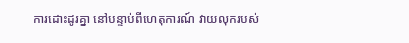ការដោះដូរគ្នា នៅបន្ទាប់ពីហេតុការណ៍ វាយលុករបស់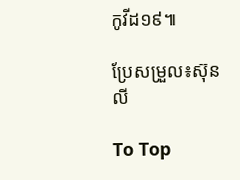កូវីដ១៩៕

ប្រែសម្រួល៖ស៊ុនលី

To Top